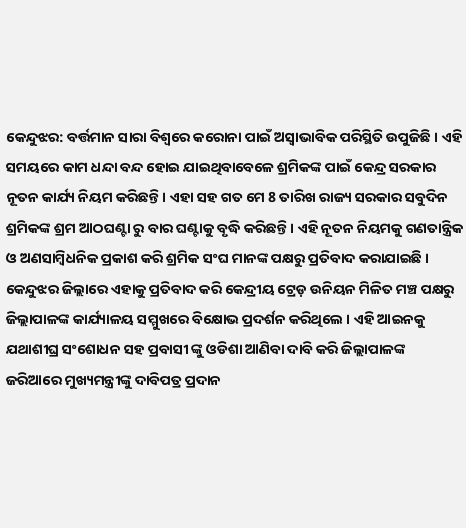କେନ୍ଦୁଝର: ବର୍ତ୍ତମାନ ସାରା ବିଶ୍ବରେ କରୋନା ପାଇଁ ଅସ୍ବାଭାବିକ ପରିସ୍ଥିତି ଉପୁଜିଛି । ଏହି ସମୟରେ କାମ ଧନ୍ଦା ବନ୍ଦ ହୋଇ ଯାଇଥିବାବେଳେ ଶ୍ରମିକଙ୍କ ପାଇଁ କେନ୍ଦ୍ର ସରକାର ନୂତନ କାର୍ଯ୍ୟ ନିୟମ କରିଛନ୍ତି। ଏହା ସହ ଗତ ମେ 8 ତାରିଖ ରାଜ୍ୟ ସରକାର ସବୁଦିନ ଶ୍ରମିକଙ୍କ ଶ୍ରମ ଆଠଘଣ୍ଟା ରୁ ବାର ଘଣ୍ଟାକୁ ବୃଦ୍ଧି କରିଛନ୍ତି । ଏହି ନୂତନ ନିୟମକୁ ଗଣତାନ୍ତ୍ରିକ ଓ ଅଣସାମ୍ବିଧନିକ ପ୍ରକାଶ କରି ଶ୍ରମିକ ସଂଘ ମାନଙ୍କ ପକ୍ଷରୁ ପ୍ରତିବାଦ କରାଯାଇଛି ।
କେନ୍ଦୁଝର ଜିଲ୍ଲାରେ ଏହାକୁ ପ୍ରତିବାଦ କରି କେନ୍ଦ୍ରୀୟ ଟ୍ରେଡ଼ ଉନିୟନ ମିଳିତ ମଞ୍ଚ ପକ୍ଷରୁ ଜିଲ୍ଲାପାଳଙ୍କ କାର୍ଯ୍ୟାଳୟ ସମ୍ମୁଖରେ ବିକ୍ଷୋଭ ପ୍ରଦର୍ଶନ କରିଥିଲେ । ଏହି ଆଇନକୁ ଯଥାଶୀଘ୍ର ସଂଶୋଧନ ସହ ପ୍ରବାସୀ ଙ୍କୁ ଓଡିଶା ଆଣିବା ଦାବି କରି ଜିଲ୍ଲାପାଳଙ୍କ ଜରିଆରେ ମୁଖ୍ୟମନ୍ତ୍ରୀଙ୍କୁ ଦାବିପତ୍ର ପ୍ରଦାନ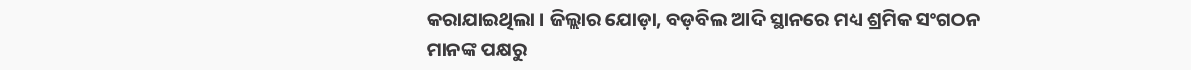କରାଯାଇଥିଲା । ଜିଲ୍ଲାର ଯୋଡ଼ା, ବଡ଼ବିଲ ଆଦି ସ୍ଥାନରେ ମଧ୍ୟ ଶ୍ରମିକ ସଂଗଠନ ମାନଙ୍କ ପକ୍ଷରୁ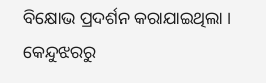ବିକ୍ଷୋଭ ପ୍ରଦର୍ଶନ କରାଯାଇଥିଲା ।
କେନ୍ଦୁଝରରୁ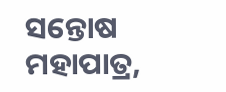ସନ୍ତୋଷ ମହାପାତ୍ର,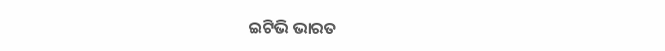ଇଟିଭି ଭାରତ